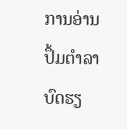ການອ່ານປຶ້ມຕຳລາບົດຮຽ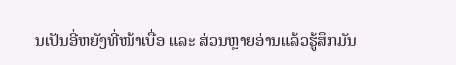ນເປັນອີ່ຫຍັງທີ່ໜ້າເບື່ອ ແລະ ສ່ວນຫຼາຍອ່ານແລ້ວຮູ້ສຶກມັນ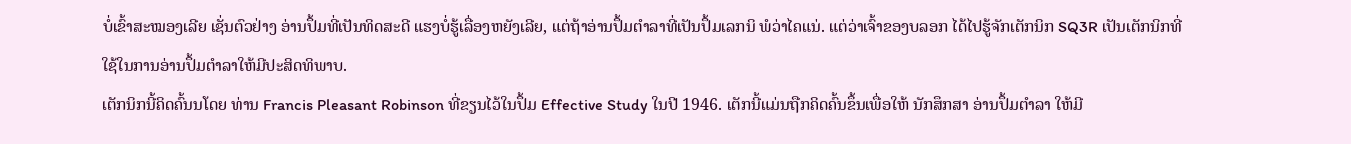ບໍ່ເຂົ້າສະໝອງເລີຍ ເຊັ່ນຕົວຢ່າງ ອ່ານປຶ້ມທີ່ເປັນທິດສະດີ ແຮງບໍ່ຮູ້ເລື່ອງຫຍັງເລີຍ, ແຕ່ຖ້າອ່ານປຶ້ມຕຳລາທີ່ເປັນປຶ້ມເລກນິ ພໍວ່າໄຄແນ່. ແຕ່ວ່າເຈົ້າຂອງບລອກ ໄດ້ໄປຮູ້ຈັກເຕັກນິກ SQ3R ເປັນເຕັກນິກທີ່ໃຊ້ໃນການອ່ານປຶ້ມຕຳລາໃຫ້ມີປະສິດທິພາບ.
ເຕັກນິກນີ້ຄິດຄົ້ນນໂດຍ ທ່ານ Francis Pleasant Robinson ທີ່ຂຽນໄວ້ໃນປຶ້ມ Effective Study ໃນປີ 1946. ເຕັກນີ້ແມ່ນຖືກຄິດຄົ້ນຂຶ້ນເພື່ອໃຫ້ ນັກສຶກສາ ອ່ານປຶ້ມຕຳລາ ໃຫ້ມີ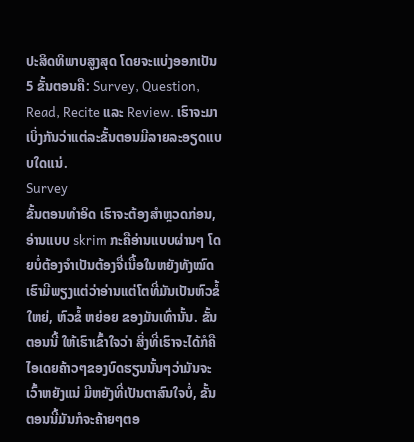ປະສິດທິພາບສູງສຸດ ໂດຍຈະແບ່ງອອກເປັນ 5 ຂັ້ນຕອນຄື: Survey, Question, Read, Recite ແລະ Review. ເຮົາຈະມາເບິ່ງກັນວ່າແຕ່ລະຂັ້ນຕອນມີລາຍລະອຽດແບບໃດແນ່.
Survey
ຂັ້ນຕອນທຳອິດ ເຮົາຈະຕ້ອງສຳຫຼວດກ່ອນ, ອ່ານແບບ skrim ກະຄືອ່ານແບບຜ່ານໆ ໂດຍບໍ່ຕ້ອງຈຳເປັນຕ້ອງຈື່ເນື້ອໃນຫຍັງທັງໝົດ ເຮົາມີພຽງແຕ່ວ່າອ່ານແຕ່ໂຕທີ່ມັນເປັນຫົວຂໍ້ ໃຫຍ່, ຫົວຂໍ້ ຫຍ່ອຍ ຂອງມັນເທົ່ານັ້ນ. ຂັ້ນຕອນນີ້ ໃຫ້ເຮົາເຂົ້າໃຈວ່າ ສິ່ງທີ່ເຮົາຈະໄດ້ກໍຄື ໄອເດຍຄ້າວໆຂອງບົດຮຽນນັ້ນໆວ່າມັນຈະເວົ້າຫຍັງແນ່ ມີຫຍັງທີ່ເປັນຕາສົນໃຈບໍ່, ຂັ້ນຕອນນີ້ມັນກໍຈະຄ້າຍໆຕອ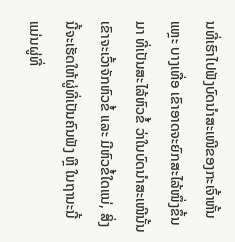ນທີ່ເຮົາໄປຟັງບົດນຳສະເໜີຂອງກະເຈົ້າຫັ້ນແຫຼະ ບາງເທື່ອ ເຂົາອາດຈະຍົກສະໄລ້ໜຶ່ງຂຶ້ນມາ ທີ່ເປັນສະໄລ້ຫົວຂໍ້ ວ່າໃນບົດນຳສະເໜີນັ້ນ ເຂົາຈະເວົ້າຈັກຫົວຂໍ້ ແລະ ມີຫົວຂໍ້ໃດແນ່, ສິ່ງນີ້ຈະເຮັດໃຫ້ຜູ່ທີ່ເປັນຄົນຟັງ ຫຼື ໃນຖານະນີ້ແມ່ນຜູ່ທີ່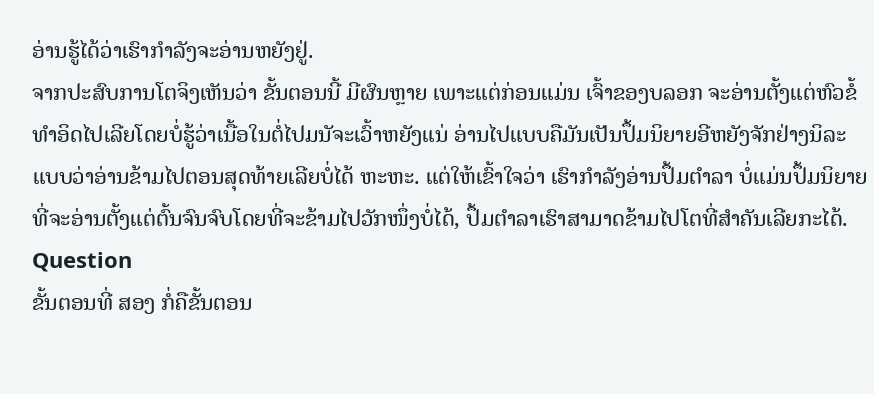ອ່ານຮູ້ໄດ້ວ່າເຮົາກຳລັງຈະອ່ານຫຍັງຢູ່.
ຈາກປະສົບການໂຕຈິງເຫັນວ່າ ຂັ້ນຕອນນີ້ ມີຜົນຫຼາຍ ເພາະແຕ່ກ່ອນແມ່ນ ເຈົ້າຂອງບລອກ ຈະອ່ານຕັ້ງແຕ່ຫົວຂໍ້ທຳອິດໄປເລີຍໂດຍບໍ່ຮູ້ວ່າເນື້ອໃນຕໍ່ໄປມນັຈະເວົ້າຫຍັງແນ່ ອ່ານໄປແບບຄືມັນເປັນປຶ້ມນິຍາຍອີຫຍັງຈັກຢ່າງນິລະ ແບບວ່າອ່ານຂ້າມໄປຕອນສຸດທ້າຍເລີຍບໍ່ໄດ້ ຫະຫະ. ແຕ່ໃຫ້ເຂົ້າໃຈວ່າ ເຮົາກຳລັງອ່ານປຶ້ມຕຳລາ ບໍ່ແມ່ນປຶ້ມນິຍາຍ ທີ່ຈະອ່ານຕັ້ງແຕ່ຕົ້ນຈົນຈົບໂດຍທີ່ຈະຂ້າມໄປວັກໜຶ່ງບໍ່ໄດ້, ປຶ້ມຕຳລາເຮົາສາມາດຂ້າມໄປໂຕທີ່ສຳຄັນເລີຍກະໄດ້.
Question
ຂັ້ນຕອນທີ່ ສອງ ກໍ່ຄືຂັ້ນຕອນ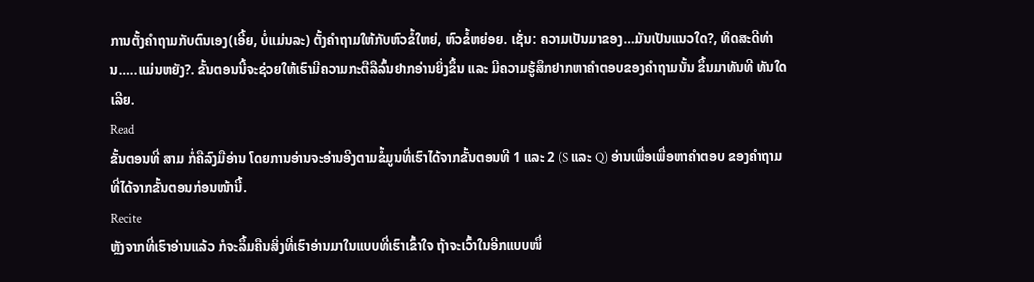ການຕັ້ງຄຳຖາມກັບຕົນເອງ(ເອີ້ຍ, ບໍ່ແມ່ນລະ) ຕັ້ງຄຳຖາມໃຫ້ກັບຫົວຂໍ້ໃຫຍ່, ຫົວຂໍ້ຫຍ່ອຍ. ເຊັ່ນ: ຄວາມເປັນມາຂອງ…ມັນເປັນແນວໃດ?, ທິດສະດີທ່ານ…..ແມ່ນຫຍັງ?. ຂັ້ນຕອນນີ້ຈະຊ່ວຍໃຫ້ເຮົາມີຄວາມກະຕືລືລົ້ນຢາກອ່ານຍິ່ງຂຶ້ນ ແລະ ມີຄວາມຮູ້ສຶກຢາກຫາຄຳຕອບຂອງຄຳຖາມນັ້ນ ຂຶ້ນມາທັນທີ ທັນໃດເລີຍ.
Read
ຂັ້ນຕອນທີ່ ສາມ ກໍ່ຄືລົງມືອ່ານ ໂດຍການອ່ານຈະອ່ານອີງຕາມຂໍ້ມູນທີ່ເຮົາໄດ້ຈາກຂັ້ນຕອນທີ 1 ແລະ 2 (S ແລະ Q) ອ່ານເພື່ອເພື່ອຫາຄຳຕອບ ຂອງຄຳຖາມທີ່ໄດ້ຈາກຂັ້ນຕອນກ່ອນໜ້ານີ້.
Recite
ຫຼັງຈາກທີ່ເຮົາອ່ານແລ້ວ ກໍຈະລຶ້ມຄືນສິ່ງທີ່ເຮົາອ່ານມາໃນແບບທີ່ເຮົາເຂົ້າໃຈ ຖ້າຈະເວົ້າໃນອີກແບບໜຶ່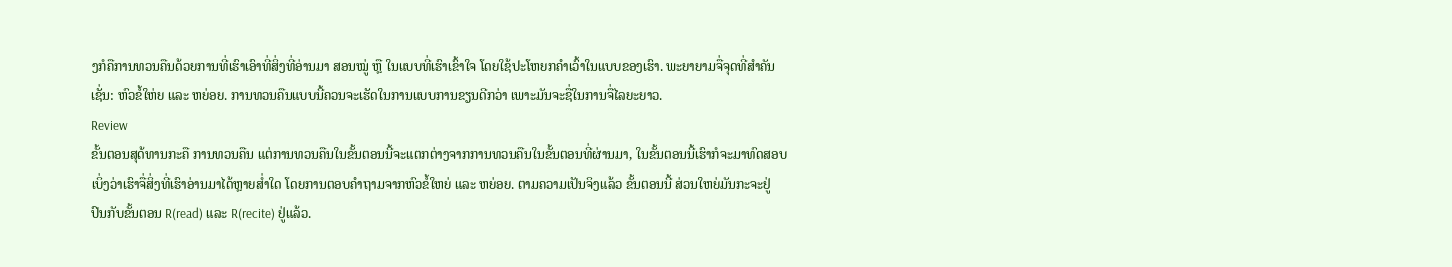ງກໍຄືການທວນຄືນດ້ວຍການທີ່ເຮົາເອົາທີ່ສິ່ງທີ່ອ່ານມາ ສອນໝູ່ ຫຼື ໃນແບບທີ່ເຮົາເຂົ້າໃຈ ໂດຍໃຊ້ປະໂຫຍກຄຳເວົ້າໃນແບບຂອງເຮົາ. ພະຍາຍາມຈື່ຈຸດທີ່ສຳຄັນເຊັ່ນ: ຫົວຂໍ້ໃຫ່ຍ ແລະ ຫຍ່ອຍ. ການທວນຄືນແບບນີ້ຄວນຈະເຮັດໃນການແບບການຂຽນດີກວ່າ ເພາະມັນຈະຊື່ໃນການຈື່ໄລຍະຍາວ.
Review
ຂັ້ນຕອນສຸດ້ທານກະຄື ການທວນຄືນ ແຕ່ການທວນຄືນໃນຂັ້ນຕອນນີ້ຈະແຕກຕ່າງຈາກການທວນຄືນໃນຂັ້ນຕອນທີ່ຜ່ານມາ, ໃນຂັ້ນຕອນນີ້ເຮົາກໍຈະມາທົດສອບເບິ່ງວ່າເຮົາຈື່ສິ່ງທີ່ເຮົາອ່ານມາໄດ້ຫຼາຍສ່ຳໃດ ໂດຍການຕອບຄຳຖາມຈາກຫົວຂໍ້ໃຫຍ່ ແລະ ຫຍ່ອຍ. ຕາມຄວາມເປັນຈິງແລ້ວ ຂັ້ນຕອນນີ້ ສ່ວນໃຫຍ່ມັນກະຈະຢູ່ປົນກັບຂັ້ນຕອນ R(read) ແລະ R(recite) ຢູ່ແລ້ວ.